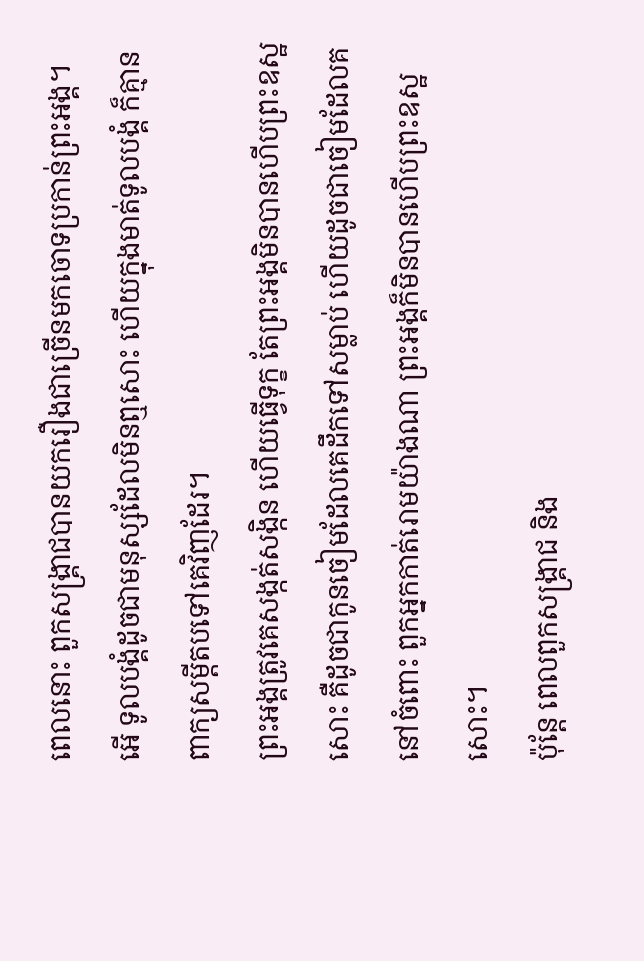ពេលនោះ ពួកសង្គ្រាជបានយករឿងជាច្រើនមកចោទប្រកាន់ព្រះអង្គ។
អើ ទូលបង្គំដូចជាមនុស្សដែលមិនឮសោះ ហើយក្នុងមាត់ទូលបង្គំ ក៏គ្មានពាក្យសម្ដីតបទៅគេវិញដែរ។
ព្រះអង្គត្រូវគេសង្កត់សង្កិន ហើយធ្វើទុក្ខ តែព្រះអង្គមិនបានហើបព្រះឧស្ឋសោះ គឺដូចជាកូនចៀមដែលគេដឹកទៅសម្លាប់ ហើយដូចជាចៀមដែលគនៅចំពោះ ពួកអ្នកកាត់រោមយ៉ាងណា ព្រះអង្គក៏មិនបានហើបព្រះឧស្ឋសោះ។
ប៉ុន្តែ ពេលពួកសង្គ្រាជ និង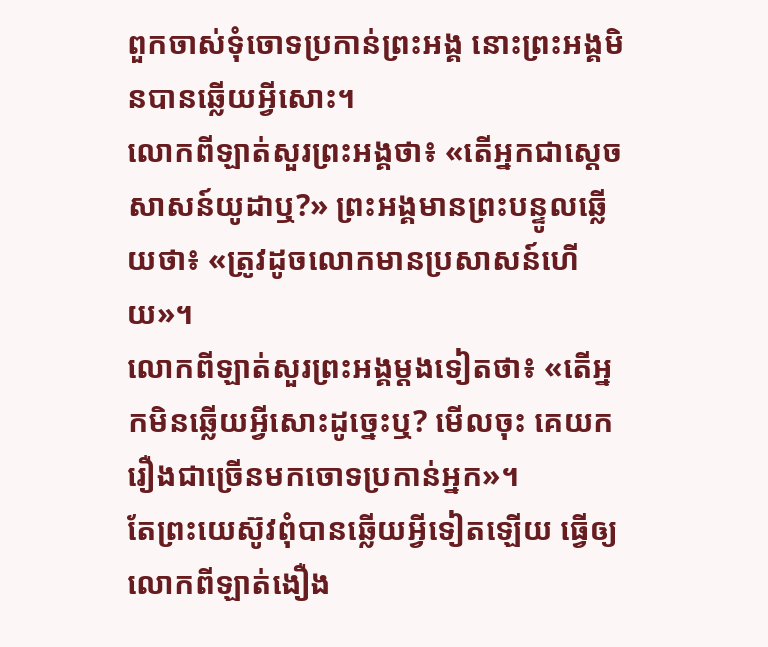ពួកចាស់ទុំចោទប្រកាន់ព្រះអង្គ នោះព្រះអង្គមិនបានឆ្លើយអ្វីសោះ។
លោកពីឡាត់សួរព្រះអង្គថា៖ «តើអ្នកជាស្តេចសាសន៍យូដាឬ?» ព្រះអង្គមានព្រះបន្ទូលឆ្លើយថា៖ «ត្រូវដូចលោកមានប្រសាសន៍ហើយ»។
លោកពីឡាត់សួរព្រះអង្គម្តងទៀតថា៖ «តើអ្នកមិនឆ្លើយអ្វីសោះដូច្នេះឬ? មើលចុះ គេយករឿងជាច្រើនមកចោទប្រកាន់អ្នក»។
តែព្រះយេស៊ូវពុំបានឆ្លើយអ្វីទៀតឡើយ ធ្វើឲ្យលោកពីឡាត់ងឿង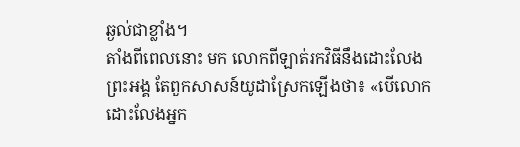ឆ្ងល់ជាខ្លាំង។
តាំងពីពេលនោះ មក លោកពីឡាត់រកវិធីនឹងដោះលែងព្រះអង្គ តែពួកសាសន៍យូដាស្រែកឡើងថា៖ «បើលោកដោះលែងអ្នក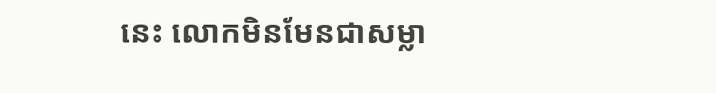នេះ លោកមិនមែនជាសម្លា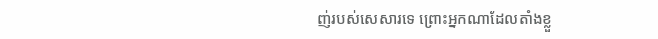ញ់របស់សេសារទេ ព្រោះអ្នកណាដែលតាំងខ្លួ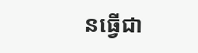នធ្វើជា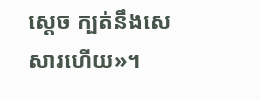ស្តេច ក្បត់នឹងសេសារហើយ»។